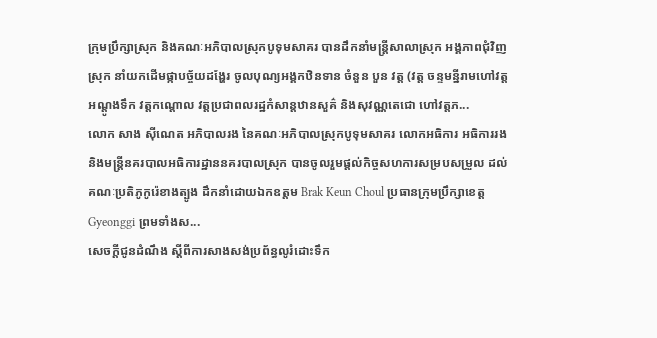ក្រុមប្រឹក្សាស្រុក និងគណៈអភិបាលស្រុកបូទុមសាគរ បានដឹកនាំមន្ត្រីសាលាស្រុក អង្គភាពជុំវិញស្រុក នាំយកដើមផ្កាបច្ច័យដង្ហែរ ចូលបុណ្យអង្គកឋិនទាន ចំនួន បួន វត្ត (វត្ត ចន្ទមន្នីរាមហៅវត្តអណ្តូងទឹក វត្តកណ្តោល វត្តប្រជាពលរដ្ឋកំសាន្តឋានសួគ៌ និងសុវណ្ណតេជោ ហៅវត្តភ...
លោក សាង ស៊ីណេត អភិបាលរង នៃគណៈអភិបាលស្រុកបូទុមសាគរ លោកអធិការ អធិការរង និងមន្ត្រីនគរបាលអធិការដ្ឋាននគរបាលស្រុក បានចូលរួមផ្តល់កិច្ចសហការសម្របសម្រួល ដល់គណៈប្រតិភូកូរ៉េខាងត្បូង ដឹកនាំដោយឯកឧត្តម Brak Keun Choul ប្រធានក្រុមប្រឹក្សាខេត្ត Gyeonggi ព្រមទាំងស...
សេចក្តីជូនដំណឹង ស្តីពីការសាងសង់ប្រព័ន្ធលូរំដោះទឹក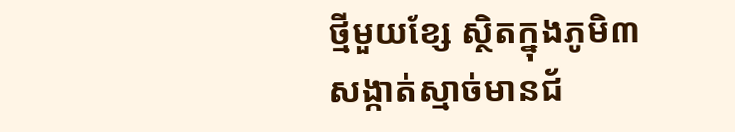ថ្មីមួយខ្សែ ស្ថិតក្នុងភូមិ៣ សង្កាត់ស្មាច់មានជ័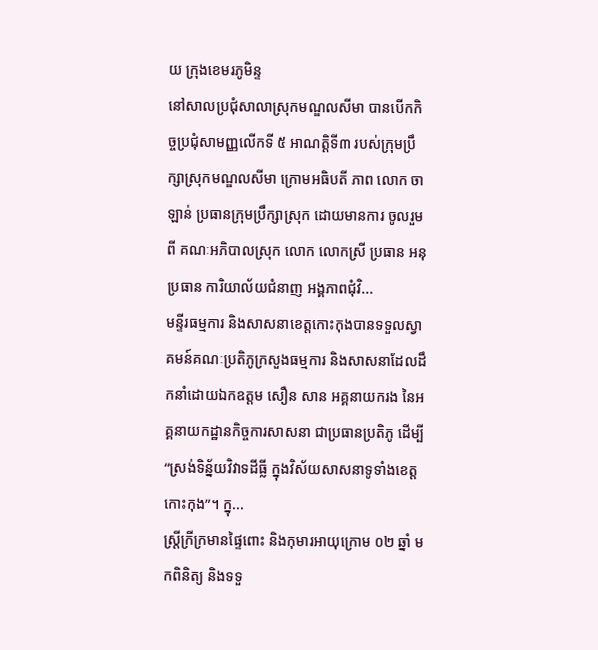យ ក្រុងខេមរភូមិន្ទ
នៅសាលប្រជុំសាលាស្រុកមណ្ឌលសីមា បានបើកកិច្ចប្រជុំសាមញ្ញលើកទី ៥ អាណត្តិទី៣ របស់ក្រុមប្រឹក្សាស្រុកមណ្ឌលសីមា ក្រោមអធិបតី ភាព លោក ចា ឡាន់ ប្រធានក្រុមប្រឹក្សាស្រុក ដោយមានការ ចូលរួមពី គណៈអភិបាលស្រុក លោក លោកស្រី ប្រធាន អនុប្រធាន ការិយាល័យជំនាញ អង្គភាពជុំវិ...
មន្ទីរធម្មការ និងសាសនាខេត្តកោះកុងបានទទួលស្វាគមន៍គណៈប្រតិភូក្រសួងធម្មការ និងសាសនាដែលដឹកនាំដោយឯកឧត្តម សឿន សាន អគ្គនាយករង នៃអគ្គនាយកដ្ឋានកិច្ចការសាសនា ជាប្រធានប្រតិភូ ដើម្បី “ស្រង់ទិន្ន័យវិវាទដីធ្លី ក្នុងវិស័យសាសនាទូទាំងខេត្តកោះកុង”។ ក្នុ...
ស្រ្តីក្រីក្រមានផ្ទៃពោះ និងកុមារអាយុក្រោម ០២ ឆ្នាំ មកពិនិត្យ និងទទួ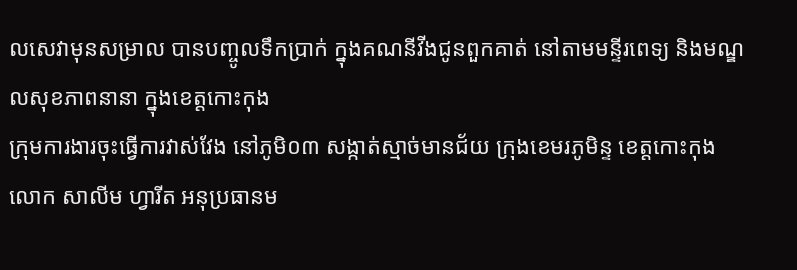លសេវាមុនសម្រាល បានបញ្ចូលទឹកប្រាក់ ក្នុងគណនីវីងជូនពួកគាត់ នៅតាមមន្ទីរពេទ្យ និងមណ្ឌលសុខភាពនានា ក្នុងខេត្តកោះកុង
ក្រុមការងារចុះធ្វើការវាស់វែង នៅភូមិ០៣ សង្កាត់ស្មាច់មានជ័យ ក្រុងខេមរភូមិន្ទ ខេត្តកោះកុង
លោក សាលីម ហ្វារីត អនុប្រធានម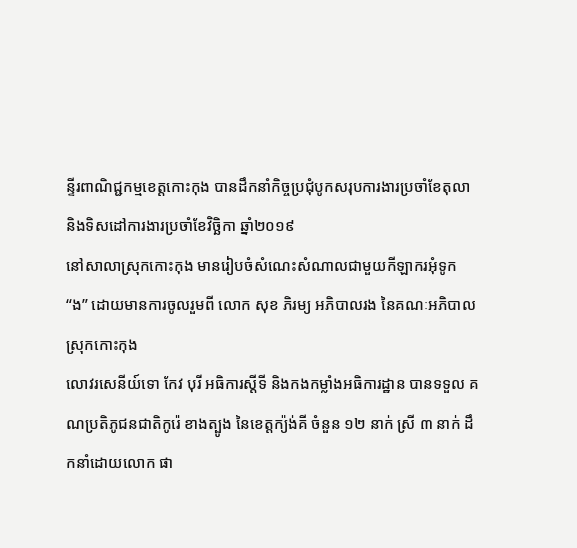ន្ទីរពាណិជ្ជកម្មខេត្តកោះកុង បានដឹកនាំកិច្ចប្រជុំបូកសរុបការងារប្រចាំខែតុលា និងទិសដៅការងារប្រចាំខែវិច្ឆិកា ឆ្នាំ២០១៩
នៅសាលាស្រុកកោះកុង មានរៀបចំសំណេះសំណាលជាមួយកីឡាករអុំទូក “ង” ដោយមានការចូលរួមពី លោក សុខ ភិរម្យ អភិបាលរង នៃគណៈអភិបាលស្រុកកោះកុង
លោវរសេនីយ៍ទោ កែវ បុរី អធិការស្តីទី និងកងកម្លាំងអធិការដ្ឋាន បានទទួល គណប្រតិភូជនជាតិកូរ៉េ ខាងត្បូង នៃខេត្តក្យ៉ង់គី ចំនួន ១២ នាក់ ស្រី ៣ នាក់ ដឹកនាំដោយលោក ផា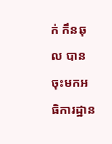ក់ កឹនឆុល បានចុះមកអធិការដ្ឋាន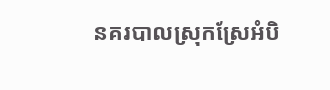នគរបាលស្រុកស្រែអំបិ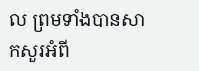ល ព្រមទាំងបានសាកសួរអំពី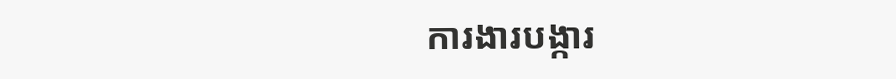ការងារបង្ការ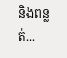និងពន្លត់...